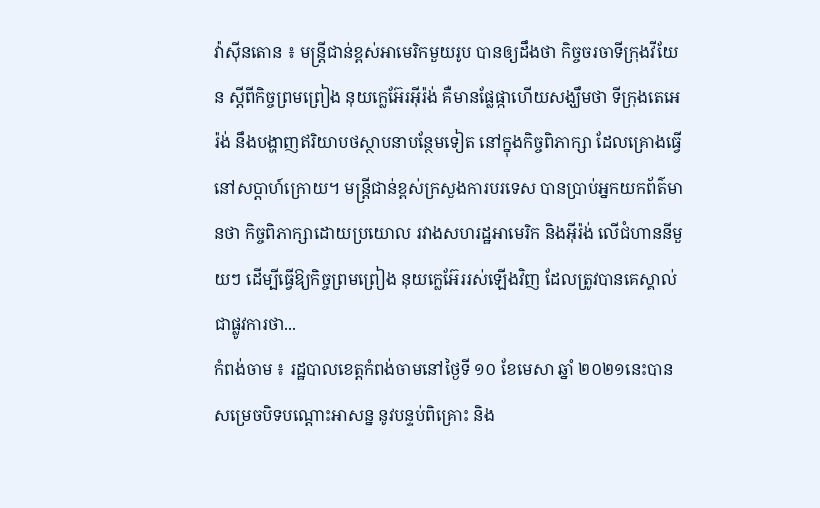វ៉ាស៊ីនតោន ៖ មន្ត្រីជាន់ខ្ពស់អាមេរិកមួយរូប បានឲ្យដឹងថា កិច្ចចរចាទីក្រុងវីយែន ស្តីពីកិច្ចព្រមព្រៀង នុយក្លេអ៊ែរអ៊ីរ៉ង់ គឺមានផ្លែផ្កាហើយសង្ឃឹមថា ទីក្រុងតេអេរ៉ង់ នឹងបង្ហាញឥរិយាបថស្ថាបនាបន្ថែមទៀត នៅក្នុងកិច្ចពិភាក្សា ដែលគ្រោងធ្វើ នៅសប្តាហ៍ក្រោយ។ មន្ត្រីជាន់ខ្ពស់ក្រសួងការបរទេស បានប្រាប់អ្នកយកព័ត៌មានថា កិច្ចពិភាក្សាដោយប្រយោល រវាងសហរដ្ឋអាមេរិក និងអ៊ីរ៉ង់ លើជំហាននីមួយៗ ដើម្បីធ្វើឱ្យកិច្ចព្រមព្រៀង នុយក្លេអ៊ែររស់ឡើងវិញ ដែលត្រូវបានគេស្គាល់ជាផ្លូវការថា...
កំពង់ចាម ៖ រដ្ឋបាលខេត្តកំពង់ចាមនៅថ្ងៃទី ១០ ខែមេសា ឆ្នាំ ២០២១នេះបានសម្រេចបិទបណ្ដោះអាសន្ន នូវបន្ទប់ពិគ្រោះ និង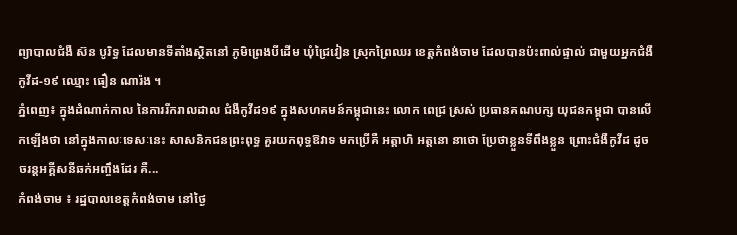ព្យាបាលជំងឺ ស៊ន បូរិទ្ធ ដែលមានទីតាំងស្ថិតនៅ ភូមិព្រេងបីដើម ឃុំជ្រៃវៀន ស្រុកព្រៃឈរ ខេត្តកំពង់ចាម ដែលបានប៉ះពាល់ផ្ទាល់ ជាមួយអ្នកជំងឺកូវីដ-១៩ ឈ្មោះ ធឿន ណារ៉ង ។
ភ្នំពេញ៖ ក្នុងដំណាក់កាល នៃការរីករាលដាល ជំងឺកូវីដ១៩ ក្នុងសហគមន៍កម្ពុជានេះ លោក ពេជ្រ ស្រស់ ប្រធានគណបក្ស យុជនកម្ពុជា បានលើកឡើងថា នៅក្នុងកាលៈទេសៈនេះ សាសនិកជនព្រះពុទ្ធ គួរយកពុទ្ធឱវាទ មកប្រើគឺ អត្តាហិ អត្តនោ នាថោ ប្រែថាខ្លួនទីពឹងខ្លួន ព្រោះជំងឺកូវីដ ដូចចរន្តអគ្គីសនីឆក់អញ្ចឹងដែរ គឺ...
កំពង់ចាម ៖ រដ្ឋបាលខេត្តកំពង់ចាម នៅថ្ងៃ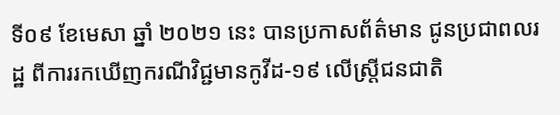ទី០៩ ខែមេសា ឆ្នាំ ២០២១ នេះ បានប្រកាសព័ត៌មាន ជូនប្រជាពលរដ្ឋ ពីការរកឃើញករណីវិជ្ជមានកូវីដ-១៩ លើស្ត្រីជនជាតិ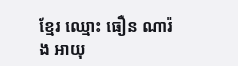ខ្មែរ ឈ្មោះ ធឿន ណារ៉ង អាយុ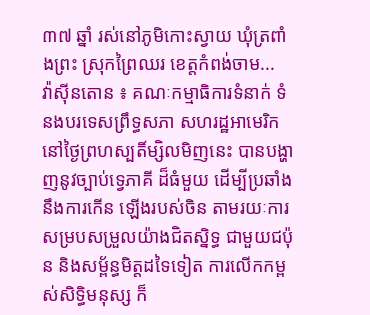៣៧ ឆ្នាំ រស់នៅភូមិកោះស្វាយ ឃុំត្រពាំងព្រះ ស្រុកព្រៃឈរ ខេត្តកំពង់ចាម...
វ៉ាស៊ីនតោន ៖ គណៈកម្មាធិការទំនាក់ ទំនងបរទេសព្រឹទ្ធសភា សហរដ្ឋអាមេរិក នៅថ្ងៃព្រហស្បតិ៍ម្សិលមិញនេះ បានបង្ហាញនូវច្បាប់ទ្វេភាគី ដ៏ធំមួយ ដើម្បីប្រឆាំងនឹងការកើន ឡើងរបស់ចិន តាមរយៈការ សម្របសម្រួលយ៉ាងជិតស្និទ្ធ ជាមួយជប៉ុន និងសម្ព័ន្ធមិត្តដទៃទៀត ការលើកកម្ពស់សិទ្ធិមនុស្ស ក៏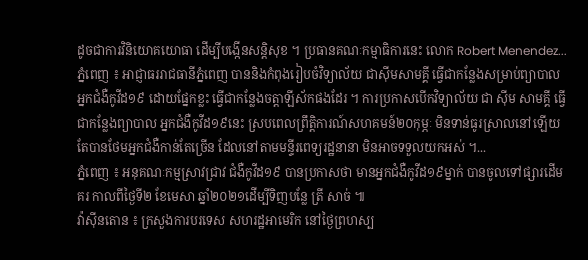ដូចជាការវិនិយោគយោធា ដើម្បីបង្កើនសន្តិសុខ ។ ប្រធានគណៈកម្មាធិការនេះ លោក Robert Menendez...
ភ្នំពេញ ៖ អាជ្ញាធររាជធានីភ្នំពេញ បាននិងកំពុងរៀបចំវិទ្យាល័យ ជាស៊ីមសាមគ្គី ធ្វើជាកន្លែងសម្រាប់ព្យាបាល អ្នកជំងឺកូវីដ១៩ ដោយផ្នែកខ្លះ ធ្វើជាកន្លែងចត្តាឡីស័កផងដែរ ។ ការប្រកាសបើកវិទ្យាល័យ ជា ស៊ីម សាមគ្គី ធ្វើជាកន្លែងព្យាបាល អ្នកជំងឺកូវីដ១៩នេះ ស្របពេលព្រឹត្តិការណ៍សហគមន៍២០កុម្ភៈ មិនទាន់ធូរស្រាលនៅឡើយ តែបានថែមអ្នកជំងឺកាន់តែច្រើន ដែលនៅតាមមន្ទីរពេទ្យរដ្ឋនានា មិនអាចទទួលយកអស់ ។...
ភ្នំពេញ ៖ អនុគណៈកម្មសា្រវជ្រាវ ជំងឺកូវីដ១៩ បានប្រកាសថា មានអ្នកជំងឺកូវីដ១៩ម្នាក់ បានចូលទៅផ្សារដើមគរ កាលពីថ្ងៃទី២ ខែមេសា ឆ្នាំ២០២១ដើម្បីទិញបន្លែ ត្រី សាច់ ៕
វ៉ាស៊ីនតោន ៖ ក្រសួងការបរទេស សហរដ្ឋអាមេរិក នៅថ្ងៃព្រហស្ប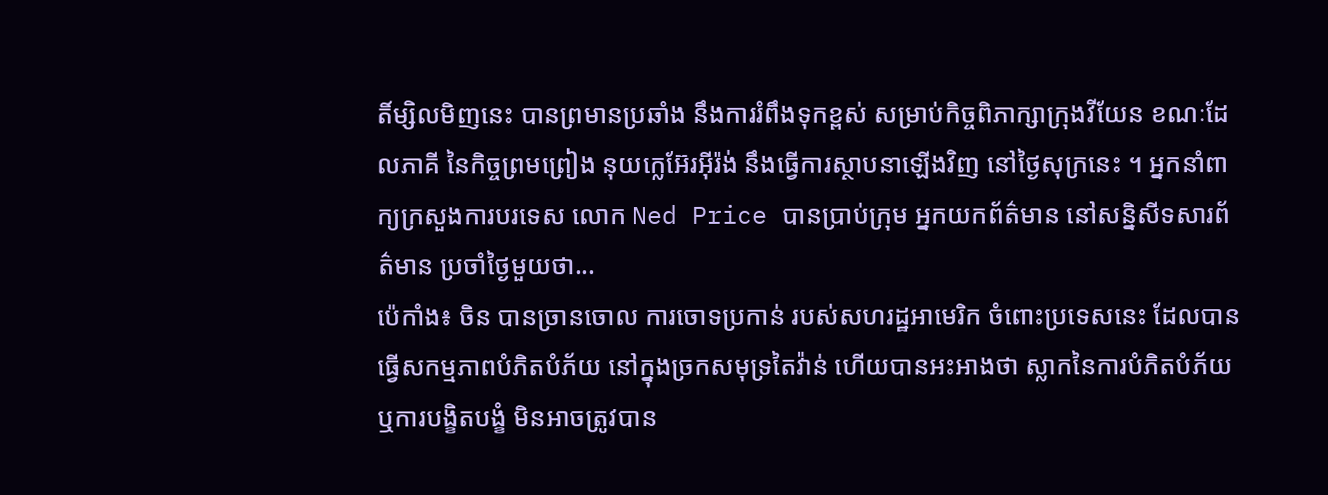តិ៍ម្សិលមិញនេះ បានព្រមានប្រឆាំង នឹងការរំពឹងទុកខ្ពស់ សម្រាប់កិច្ចពិភាក្សាក្រុងវីយែន ខណៈដែលភាគី នៃកិច្ចព្រមព្រៀង នុយក្លេអ៊ែរអ៊ីរ៉ង់ នឹងធ្វើការស្ថាបនាឡើងវិញ នៅថ្ងៃសុក្រនេះ ។ អ្នកនាំពាក្យក្រសួងការបរទេស លោក Ned Price បានប្រាប់ក្រុម អ្នកយកព័ត៌មាន នៅសន្និសីទសារព័ត៌មាន ប្រចាំថ្ងៃមួយថា...
ប៉េកាំង៖ ចិន បានច្រានចោល ការចោទប្រកាន់ របស់សហរដ្ឋអាមេរិក ចំពោះប្រទេសនេះ ដែលបានធ្វើសកម្មភាពបំភិតបំភ័យ នៅក្នុងច្រកសមុទ្រតៃវ៉ាន់ ហើយបានអះអាងថា ស្លាកនៃការបំភិតបំភ័យ ឬការបង្ខិតបង្ខំ មិនអាចត្រូវបាន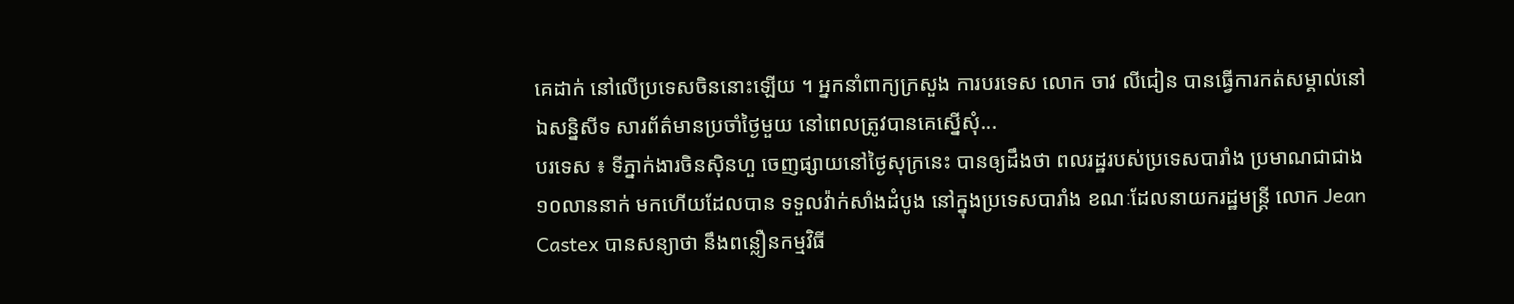គេដាក់ នៅលើប្រទេសចិននោះឡើយ ។ អ្នកនាំពាក្យក្រសួង ការបរទេស លោក ចាវ លីជៀន បានធ្វើការកត់សម្គាល់នៅឯសន្និសីទ សារព័ត៌មានប្រចាំថ្ងៃមួយ នៅពេលត្រូវបានគេស្នើសុំ...
បរទេស ៖ ទីភ្នាក់ងារចិនស៊ិនហួ ចេញផ្សាយនៅថ្ងៃសុក្រនេះ បានឲ្យដឹងថា ពលរដ្ឋរបស់ប្រទេសបារាំង ប្រមាណជាជាង១០លាននាក់ មកហើយដែលបាន ទទួលវ៉ាក់សាំងដំបូង នៅក្នុងប្រទេសបារាំង ខណៈដែលនាយករដ្ឋមន្ត្រី លោក Jean Castex បានសន្យាថា នឹងពន្លឿនកម្មវិធី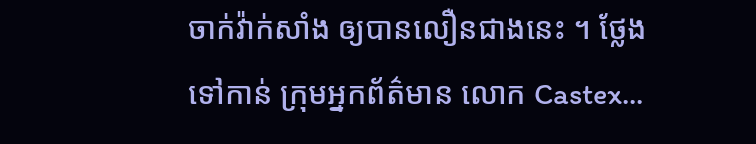ចាក់វ៉ាក់សាំង ឲ្យបានលឿនជាងនេះ ។ ថ្លែងទៅកាន់ ក្រុមអ្នកព័ត៌មាន លោក Castex...